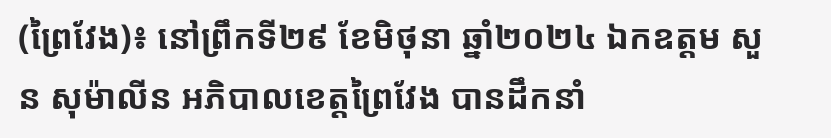(ព្រៃវែង)៖ នៅព្រឹកទី២៩ ខែមិថុនា ឆ្នាំ២០២៤ ឯកឧត្តម សួន សុម៉ាលីន អភិបាលខេត្តព្រៃវែង បានដឹកនាំ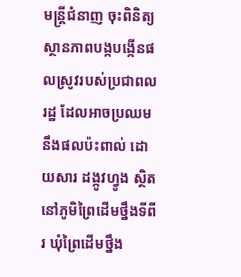មន្ត្រីជំនាញ ចុះពិនិត្យស្ថានភាពបង្កបង្កើនផលស្រូវរបស់ប្រជាពលរដ្ឋ ដែលអាចប្រឈមនឹងផលប៉ះពាល់ ដោយសារ ដង្កូវហ្វូង ស្ថិតនៅភូមិព្រៃដើមថ្នឹងទីពីរ ឃុំព្រៃដើមថ្នឹង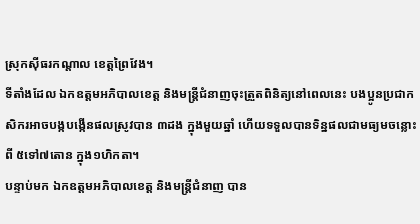ស្រុកស៊ីធរកណ្តាល ខេត្តព្រៃវែង។
ទីតាំងដែល ឯកឧត្តមអភិបាលខេត្ត និងមន្ត្រីជំនាញចុះត្រួតពិនិត្យនៅពេលនេះ បងប្អូនប្រជាកសិករអាចបង្កបង្កើនផលស្រូវបាន ៣ដង ក្នុងមួយឆ្នាំ ហើយទទួលបានទិន្នផលជាមធ្យមចន្លោះពី ៥ទៅ៧តោន ក្នុង១ហិកតា។
បន្ទាប់មក ឯកឧត្តមអភិបាលខេត្ត និងមន្ត្រីជំនាញ បាន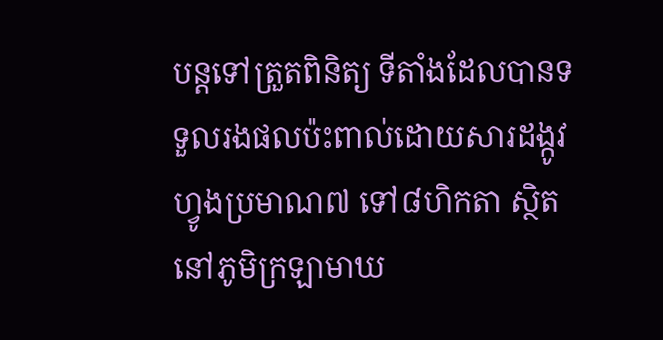បន្តទៅត្រួតពិនិត្យ ទីតាំងដែលបានទទួលរងផលប៉ះពាល់ដោយសារដង្កូវហ្វូងប្រមាណ៧ ទៅ៨ហិកតា ស្ថិតនៅភូមិក្រឡាមាឃ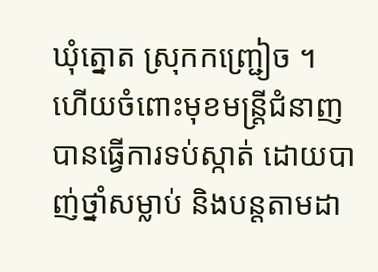ឃុំត្នោត ស្រុកកញ្ជ្រៀច ។
ហើយចំពោះមុខមន្ត្រីជំនាញបានធ្វើការទប់ស្កាត់ ដោយបាញ់ថ្នាំសម្លាប់ និងបន្តតាមដា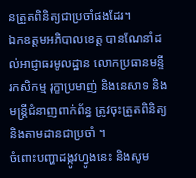នត្រួតពិនិត្យជាប្រចាំផងដែរ។
ឯកឧត្តមអភិបាលខេត្ត បានណែនាំដល់អាជ្ញាធរមូលដ្ឋាន លោកប្រធានមន្ទីរកសិកម្ម រុក្ខាប្រមាញ់ និងនេសាទ និងមន្ត្រីជំនាញពាក់ព័ន្ធ ត្រូវចុះត្រួតពិនិត្យ និងតាមដានជាប្រចាំ ។
ចំពោះបញ្ហាដង្កូវហ្វូងនេះ និងសូម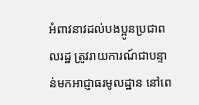អំពាវនាវដល់បងប្អូនប្រជាពលរដ្ឋ ត្រូវរាយការណ៍ជាបន្ទាន់មកអាជ្ញាធរមូលដ្ឋាន នៅពេ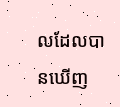លដែលបានឃើញ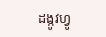ដង្កូវហ្វូ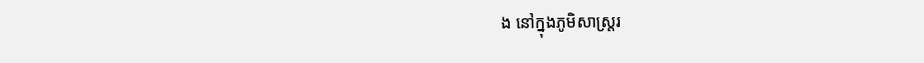ង នៅក្នុងភូមិសាស្ត្ររ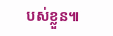បស់ខ្លួន៕